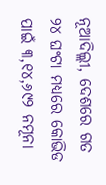ନୂଆଦିଲ୍ଲୀ, ଦେଶରେ ଗତ ୨୪ ଘଂଟା ମଧ୍ୟରେ କୋଭିଡ ପାଇଁ ୩,୧୪,୬୯୨ ନମୂନା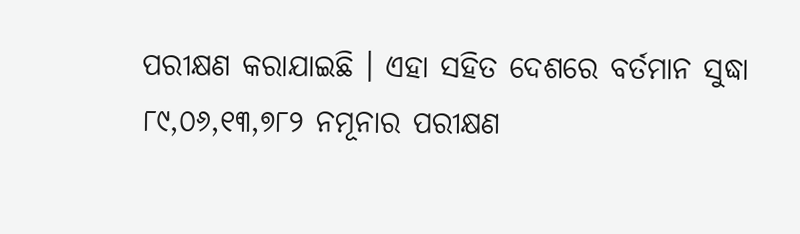ପରୀକ୍ଷଣ କରାଯାଇଛି । ଏହା ସହିତ ଦେଶରେ ବର୍ତମାନ ସୁଦ୍ଧା ୮୯,୦୬,୧୩,୭୮୨ ନମୂନାର ପରୀକ୍ଷଣ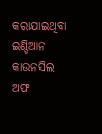କରାଯାଇଥିବା ଇଣ୍ଡିଆନ କାଉନସିଲ ଅଫ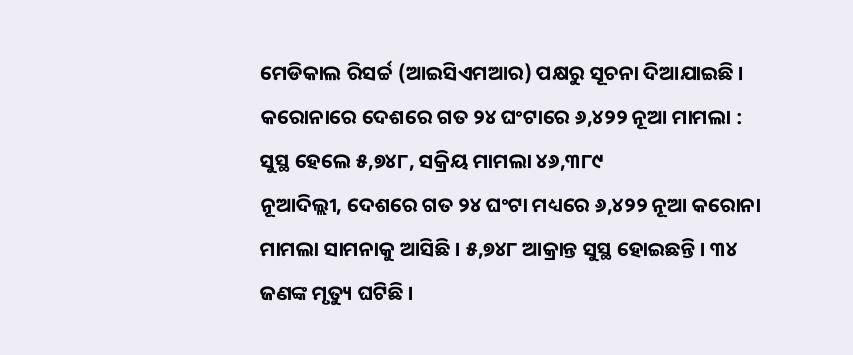ମେଡିକାଲ ରିସର୍ଚ୍ଚ (ଆଇସିଏମଆର) ପକ୍ଷରୁ ସୂଚନା ଦିଆଯାଇଛି ।
କରୋନାରେ ଦେଶରେ ଗତ ୨୪ ଘଂଟାରେ ୬,୪୨୨ ନୂଆ ମାମଲା : ସୁସ୍ଥ ହେଲେ ୫,୭୪୮, ସକ୍ରିୟ ମାମଲା ୪୬,୩୮୯
ନୂଆଦିଲ୍ଲୀ, ଦେଶରେ ଗତ ୨୪ ଘଂଟା ମଧ୍ୟରେ ୬,୪୨୨ ନୂଆ କରୋନା ମାମଲା ସାମନାକୁ ଆସିଛି । ୫,୭୪୮ ଆକ୍ରାନ୍ତ ସୁସ୍ଥ ହୋଇଛନ୍ତି । ୩୪ ଜଣଙ୍କ ମୃତ୍ୟୁ ଘଟିଛି ।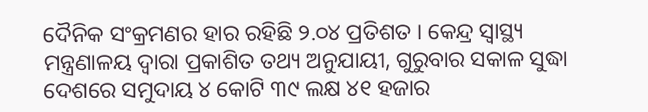ଦୈନିକ ସଂକ୍ରମଣର ହାର ରହିଛି ୨.୦୪ ପ୍ରତିଶତ । କେନ୍ଦ୍ର ସ୍ଵାସ୍ଥ୍ୟ ମନ୍ତ୍ରଣାଳୟ ଦ୍ଵାରା ପ୍ରକାଶିତ ତଥ୍ୟ ଅନୁଯାୟୀ, ଗୁରୁବାର ସକାଳ ସୁଦ୍ଧା ଦେଶରେ ସମୁଦାୟ ୪ କୋଟି ୩୯ ଲକ୍ଷ ୪୧ ହଜାର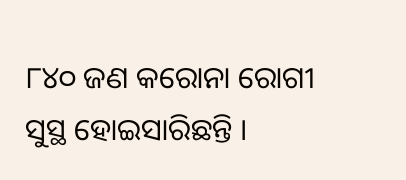୮୪୦ ଜଣ କରୋନା ରୋଗୀ ସୁସ୍ଥ ହୋଇସାରିଛନ୍ତି ।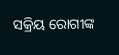ସକ୍ରିୟ ରୋଗୀଙ୍କ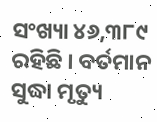ସଂଖ୍ୟା ୪୬,୩୮୯ ରହିଛି । ବର୍ତମାନ ସୁଦ୍ଧା ମୃତ୍ୟୁ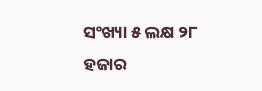ସଂଖ୍ୟା ୫ ଲକ୍ଷ ୨୮ ହଜାର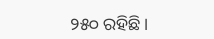୨୫୦ ରହିଛି ।